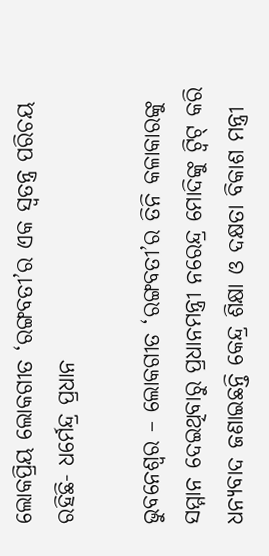ଲୋକପ୍ରିୟ ଲୋକଗୀତ ‘ରଙ୍ଗବତୀ’ର ଏକ ସ୍ୱତନ୍ତ୍ର ପରିଚୟ ରହିଛି- ଧର୍ମେନ୍ଦ୍ର ପ୍ରଧାନ

ଭୁବନେଶ୍ୱର – ଲୋକଗୀତ ‘ରଙ୍ଗବତୀ’ର ତିନି କଳାକାରଙ୍କୁ ସମ୍ମାନ ଦେଇଥିବାରୁ ପ୍ରଧାନମନ୍ତ୍ରୀ ନରେନ୍ଦ୍ର ମୋଦିଙ୍କୁ ଟ୍ୱିଟ୍ କରି ଧନ୍ୟବାଦ ଜଣାଇଛନ୍ତି କେନ୍ଦ୍ର ଶିକ୍ଷା ଓ ଦକ୍ଷତା ବିକାଶ ମନ୍ତ୍ରୀ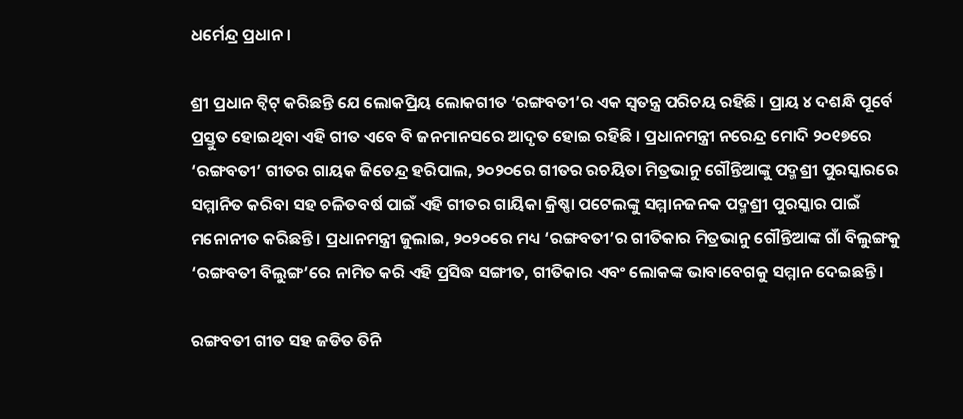ଧର୍ମେନ୍ଦ୍ର ପ୍ରଧାନ ।

ଶ୍ରୀ ପ୍ରଧାନ ଟ୍ୱିଟ୍ କରିଛନ୍ତି ଯେ ଲୋକପ୍ରିୟ ଲୋକଗୀତ ‘ରଙ୍ଗବତୀ’ର ଏକ ସ୍ୱତନ୍ତ୍ର ପରିଚୟ ରହିଛି । ପ୍ରାୟ ୪ ଦଶନ୍ଧି ପୂର୍ବେ ପ୍ରସ୍ତୁତ ହୋଇଥିବା ଏହି ଗୀତ ଏବେ ବି ଜନମାନସରେ ଆଦୃତ ହୋଇ ରହିଛି । ପ୍ରଧାନମନ୍ତ୍ରୀ ନରେନ୍ଦ୍ର ମୋଦି ୨୦୧୭ରେ ‘ରଙ୍ଗବତୀ’ ଗୀତର ଗାୟକ ଜିତେନ୍ଦ୍ର ହରିପାଲ, ୨୦୨୦ରେ ଗୀତର ରଚୟିତା ମିତ୍ରଭାନୁ ଗୌନ୍ତିଆଙ୍କୁ ପଦ୍ମଶ୍ରୀ ପୁରସ୍କାରରେ ସମ୍ମାନିତ କରିବା ସହ ଚଳିତବର୍ଷ ପାଇଁ ଏହି ଗୀତର ଗାୟିକା କ୍ରିଷ୍ଣା ପଟେଲଙ୍କୁ ସମ୍ମାନଜନକ ପଦ୍ମଶ୍ରୀ ପୁରସ୍କାର ପାଇଁ ମନୋନୀତ କରିଛନ୍ତି । ପ୍ରଧାନମନ୍ତ୍ରୀ ଜୁଲାଇ, ୨୦୨୦ରେ ମଧ୍ୟ ‘ରଙ୍ଗବତୀ’ର ଗୀତିକାର ମିତ୍ରଭାନୁ ଗୌନ୍ତିଆଙ୍କ ଗାଁ ବିଲୁଙ୍ଗକୁ ‘ରଙ୍ଗବତୀ ବିଲୁଙ୍ଗ’ରେ ନାମିତ କରି ଏହି ପ୍ରସିଦ୍ଧ ସଙ୍ଗୀତ, ଗୀତିକାର ଏବଂ ଲୋକଙ୍କ ଭାବାବେଗକୁ ସମ୍ମାନ ଦେଇଛନ୍ତି।

ରଙ୍ଗବତୀ ଗୀତ ସହ ଜଡିତ ତିନି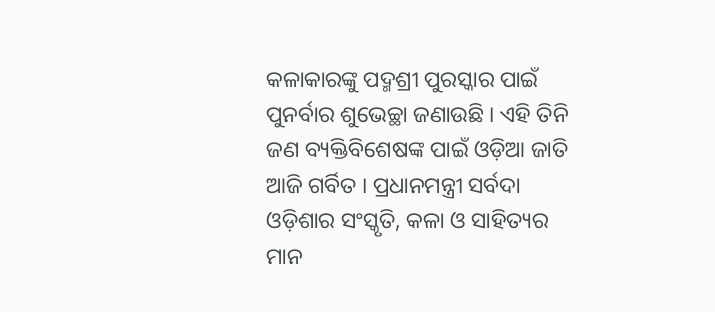କଳାକାରଙ୍କୁ ପଦ୍ମଶ୍ରୀ ପୁରସ୍କାର ପାଇଁ ପୁନର୍ବାର ଶୁଭେଚ୍ଛା ଜଣାଉଛି । ଏହି ତିନି ଜଣ ବ୍ୟକ୍ତିବିଶେଷଙ୍କ ପାଇଁ ଓଡ଼ିଆ ଜାତି ଆଜି ଗର୍ବିତ । ପ୍ରଧାନମନ୍ତ୍ରୀ ସର୍ବଦା ଓଡ଼ିଶାର ସଂସ୍କୃତି, କଳା ଓ ସାହିତ୍ୟର ମାନ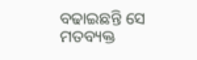ବଢାଇଛନ୍ତି ସେ ମତବ୍ୟକ୍ତ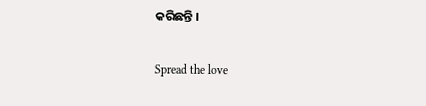କରିଛନ୍ତି ।

Spread the love